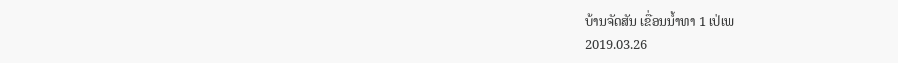ບ້ານຈັດສັນ ເຂື່ອນນໍ້າທາ 1 ເປ່ເພ
2019.03.26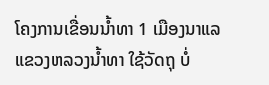ໂຄງການເຂື່ອນນໍ້າທາ 1 ເມືອງນາແລ ແຂວງຫລວງນ້ຳທາ ໃຊ້ວັດຖຸ ບໍ່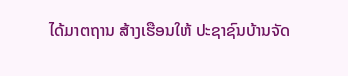ໄດ້ມາຕຖານ ສ້າງເຮືອນໃຫ້ ປະຊາຊົນບ້ານຈັດ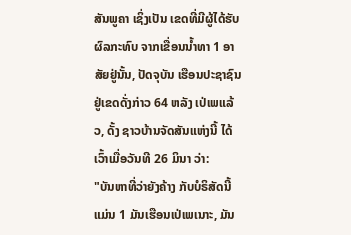ສັນພູຄາ ເຊິ່ງເປັນ ເຂດທີ່ມີຜູ້ໄດ້ຮັບຜົລກະທົບ ຈາກເຂື່ອນນໍ້າທາ 1 ອາສັຍຢູ່ນັ້ນ, ປັດຈຸບັນ ເຮືອນປະຊາຊົນ ຢູ່ເຂດດັ່ງກ່າວ 64 ຫລັງ ເປ່ເພແລ້ວ, ດັ້ງ ຊາວບ້ານຈັດສັນແຫ່ງນີ້ ໄດ້ເວົ້າເມື່ອວັນທີ 26 ມິນາ ວ່າ:
"ບັນຫາທີ່ວ່າຍັງຄ້າງ ກັບບໍຣິສັດນີ້ແມ່ນ 1 ມັນເຮືອນເປ່ເພເນາະ, ມັນ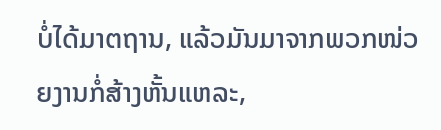ບໍ່ໄດ້ມາຕຖານ, ແລ້ວມັນມາຈາກພວກໜ່ວຍງານກໍ່ສ້າງຫັ້ນແຫລະ,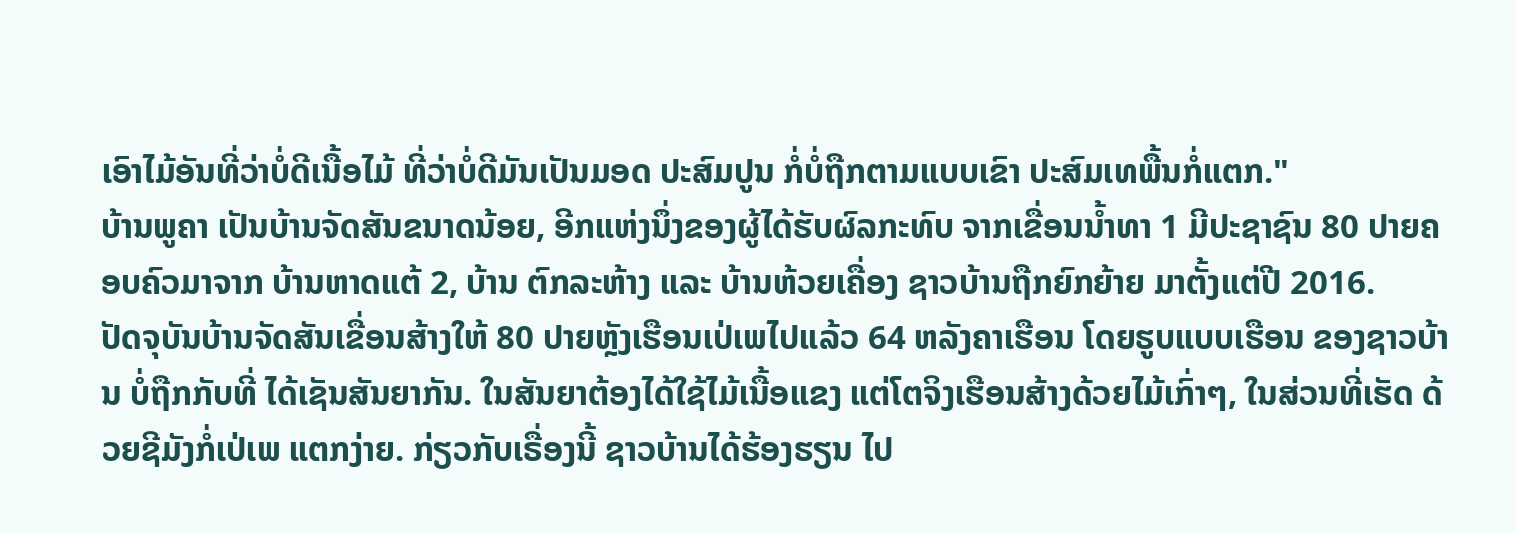ເອົາໄມ້ອັນທີ່ວ່າບໍ່ດີເນື້ອໄມ້ ທີ່ວ່າບໍ່ດີມັນເປັນມອດ ປະສົມປູນ ກໍ່ບໍ່ຖືກຕາມແບບເຂົາ ປະສົມເທພື້ນກໍ່ແຕກ."
ບ້ານພູຄາ ເປັນບ້ານຈັດສັນຂນາດນ້ອຍ, ອີກແຫ່ງນຶ່ງຂອງຜູ້ໄດ້ຮັບຜົລກະທົບ ຈາກເຂື່ອນນໍ້າທາ 1 ມີປະຊາຊົນ 80 ປາຍຄອບຄົວມາຈາກ ບ້ານຫາດແຕ້ 2, ບ້ານ ຕົກລະຫ້າງ ແລະ ບ້ານຫ້ວຍເຄື່ອງ ຊາວບ້ານຖືກຍົກຍ້າຍ ມາຕັ້ງແຕ່ປີ 2016.
ປັດຈຸບັນບ້ານຈັດສັນເຂື່ອນສ້າງໃຫ້ 80 ປາຍຫຼັງເຮືອນເປ່ເພໄປແລ້ວ 64 ຫລັງຄາເຮືອນ ໂດຍຮູບແບບເຮືອນ ຂອງຊາວບ້ານ ບໍ່ຖືກກັບທີ່ ໄດ້ເຊັນສັນຍາກັນ. ໃນສັນຍາຕ້ອງໄດ້ໃຊ້ໄມ້ເນື້ອແຂງ ແຕ່ໂຕຈິງເຮືອນສ້າງດ້ວຍໄມ້ເກົ່າໆ, ໃນສ່ວນທີ່ເຮັດ ດ້ວຍຊີມັງກໍ່ເປ່ເພ ແຕກງ່າຍ. ກ່ຽວກັບເຣື່ອງນີ້ ຊາວບ້ານໄດ້ຮ້ອງຮຽນ ໄປ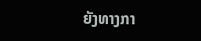ຍັງທາງກາ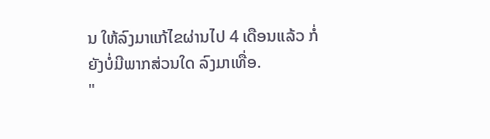ນ ໃຫ້ລົງມາແກ້ໄຂຜ່ານໄປ 4 ເດືອນແລ້ວ ກໍ່ຍັງບໍ່ມີພາກສ່ວນໃດ ລົງມາເທື່ອ.
"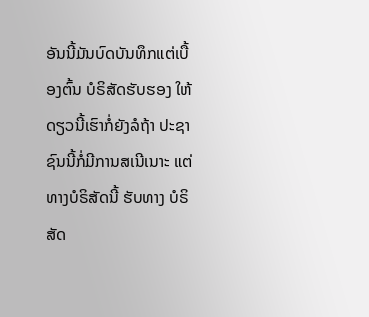ອັນນີ້ມັນບົດບັນທຶກແຕ່ເບື້ອງຕົ້ນ ບໍຣິສັດຮັບຮອງ ໃຫ້ດຽວນີ້ເຮົາກໍ່ຍັງລໍຖ້າ ປະຊາຊົນນີ້ກໍ່ມີການສເນີເນາະ ແຕ່ທາງບໍຣິສັດນີ້ ຮັບທາງ ບໍຣິສັດ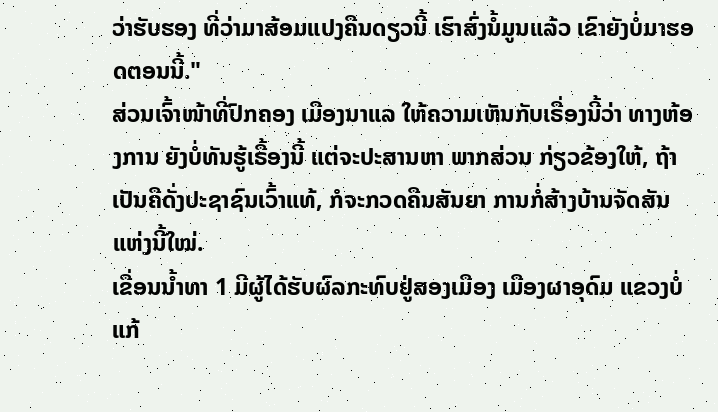ວ່າຮັບຮອງ ທີ່ວ່າມາສ້ອມແປງຄືນດຽວນີ້ ເຮົາສົ່ງນໍ້ມູນແລ້ວ ເຂົາຍັງບໍ່ມາຮອດຕອນນີ້."
ສ່ວນເຈົ້າໜ້າທີ່ປົກຄອງ ເມືອງນາແລ ໃຫ້ຄວາມເຫັນກັບເຣື່ອງນີ້ວ່າ ທາງຫ້ອງການ ຍັງບໍ່ທັນຮູ້ເຣື້ອງນີ້ ແຕ່ຈະປະສານຫາ ພາກສ່ວນ ກ່ຽວຂ້ອງໃຫ້, ຖ້າເປັນຄືດັ່ງປະຊາຊົນເວົ້າແທ້, ກໍຈະກວດຄືນສັນຍາ ການກໍ່ສ້າງບ້ານຈັດສັນແຫ່ງນີ້ໃໝ່.
ເຂື່ອນນໍ້າທາ 1 ມີຜູ້ໄດ້ຮັບຜົລກະທົບຢູ່ສອງເມືອງ ເມືອງຜາອຸດົມ ແຂວງບໍ່ແກ້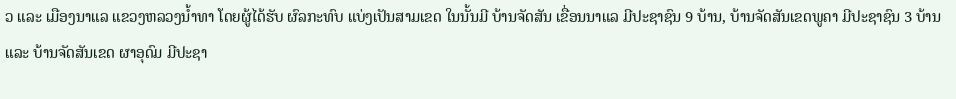ວ ແລະ ເມືອງນາແລ ແຂວງຫລວງນໍ້າທາ ໂດຍຜູ້ໄດ້ຮັບ ຜົລກະທົບ ແບ່ງເປັນສາມເຂດ ໃນນັ້ນມີ ບ້ານຈັດສັນ ເຂື່ອນນາແລ ມີປະຊາຊົນ 9 ບ້ານ, ບ້ານຈັດສັນເຂດພູຄາ ມີປະຊາຊົນ 3 ບ້ານ ແລະ ບ້ານຈັດສັນເຂດ ຜາອຸດົມ ມີປະຊາ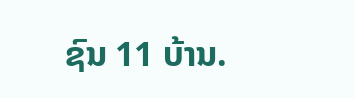ຊົນ 11 ບ້ານ.